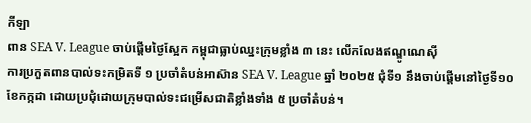កីឡា
ពាន SEA V. League ចាប់ផ្តើមថ្ងៃស្អែក កម្ពុជាធ្លាប់ឈ្នះក្រុមខ្លាំង ៣ នេះ លើកលែងឥណ្ឌូណេស៊ី
ការប្រកួតពានបាល់ទះកម្រិតទី ១ ប្រចាំតំបន់អាស៊ាន SEA V. League ឆ្នាំ ២០២៥ ជុំទី១ នឹងចាប់ផ្តើមនៅថ្ងៃទី១០ ខែកក្កដា ដោយប្រជុំដោយក្រុមបាល់ទះជម្រើសជាតិខ្លាំងទាំង ៥ ប្រចាំតំបន់។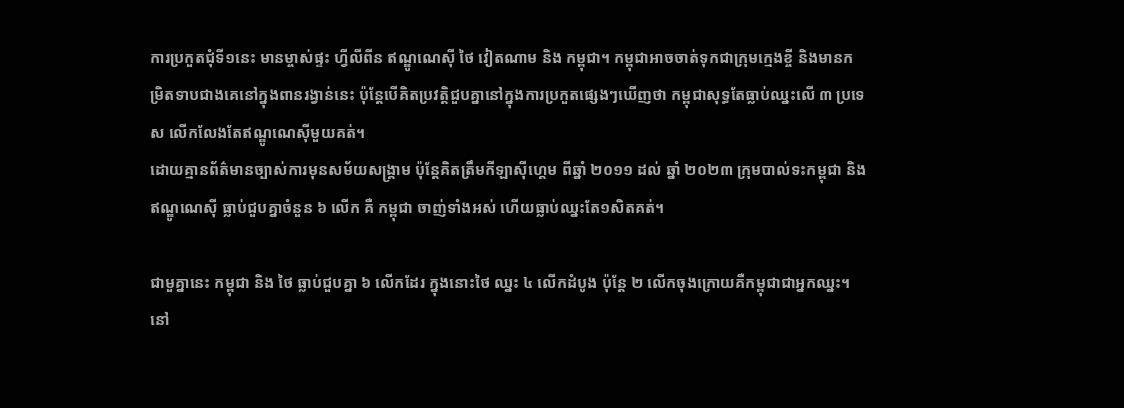ការប្រកួតជុំទី១នេះ មានម្ចាស់ផ្ទះ ហ្វីលីពីន ឥណ្ឌូណេស៊ី ថៃ វៀតណាម និង កម្ពុជា។ កម្ពុជាអាចចាត់ទុកជាក្រុមក្មេងខ្ចី និងមានកម្រិតទាបជាងគេនៅក្នុងពានរង្វាន់នេះ ប៉ុន្តែបើគិតប្រវត្តិជួបគ្នានៅក្នុងការប្រកួតផ្សេងៗឃើញថា កម្ពុជាសុទ្ធតែធ្លាប់ឈ្នះលើ ៣ ប្រទេស លើកលែងតែឥណ្ឌូណេស៊ីមួយគត់។
ដោយគ្មានព័ត៌មានច្បាស់ការមុនសម័យសង្គ្រាម ប៉ុន្តែគិតត្រឹមកីឡាស៊ីហ្គេម ពីឆ្នាំ ២០១១ ដល់ ឆ្នាំ ២០២៣ ក្រុមបាល់ទះកម្ពុជា និង ឥណ្ឌូណេស៊ី ធ្លាប់ជួបគ្នាចំនួន ៦ លើក គឺ កម្ពុជា ចាញ់ទាំងអស់ ហើយធ្លាប់ឈ្នះតែ១សិតគត់។

ជាមួគ្នានេះ កម្ពុជា និង ថៃ ធ្លាប់ជួបគ្នា ៦ លើកដែរ ក្នុងនោះថៃ ឈ្នះ ៤ លើកដំបូង ប៉ុន្តែ ២ លើកចុងក្រោយគឺកម្ពុជាជាអ្នកឈ្នះ។ នៅ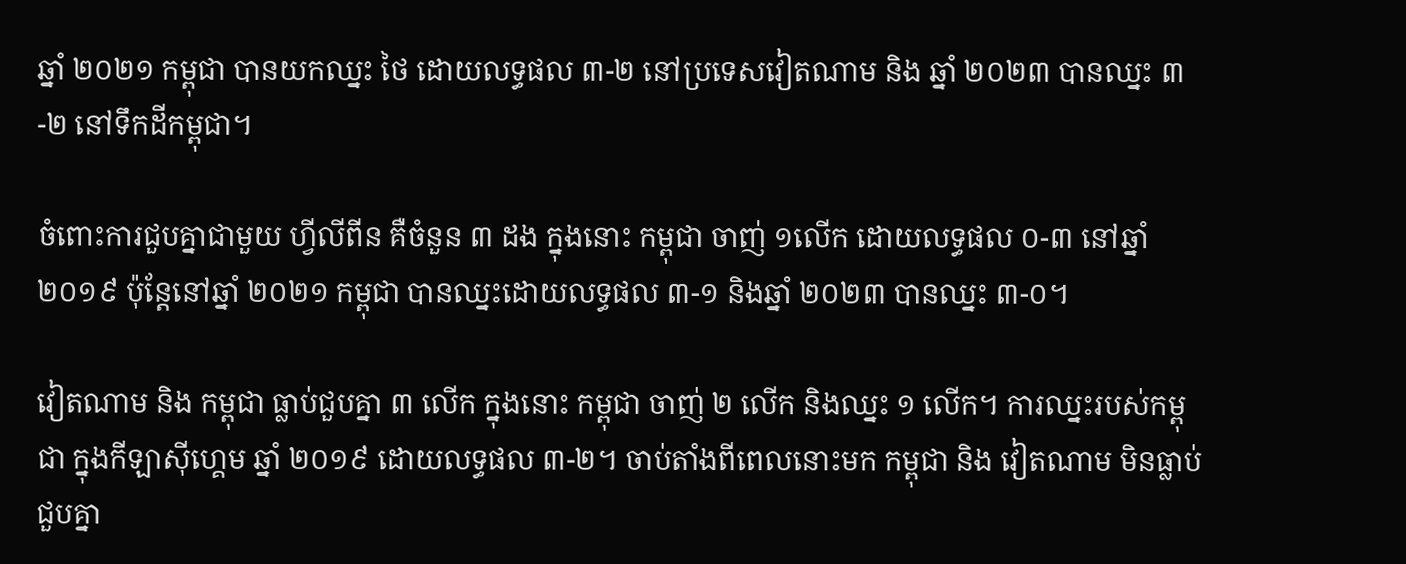ឆ្នាំ ២០២១ កម្ពុជា បានយកឈ្នះ ថៃ ដោយលទ្ធផល ៣-២ នៅប្រទេសវៀតណាម និង ឆ្នាំ ២០២៣ បានឈ្នះ ៣-២ នៅទឹកដីកម្ពុជា។

ចំពោះការជួបគ្នាជាមួយ ហ្វីលីពីន គឺចំនួន ៣ ដង ក្នុងនោះ កម្ពុជា ចាញ់ ១លើក ដោយលទ្ធផល ០-៣ នៅឆ្នាំ ២០១៩ ប៉ុន្តែនៅឆ្នាំ ២០២១ កម្ពុជា បានឈ្នះដោយលទ្ធផល ៣-១ និងឆ្នាំ ២០២៣ បានឈ្នះ ៣-០។

វៀតណាម និង កម្ពុជា ធ្លាប់ជួបគ្នា ៣ លើក ក្នុងនោះ កម្ពុជា ចាញ់ ២ លើក និងឈ្នះ ១ លើក។ ការឈ្នះរបស់កម្ពុជា ក្នុងកីឡាស៊ីហ្គេម ឆ្នាំ ២០១៩ ដោយលទ្ធផល ៣-២។ ចាប់តាំងពីពេលនោះមក កម្ពុជា និង វៀតណាម មិនធ្លាប់ជួបគ្នា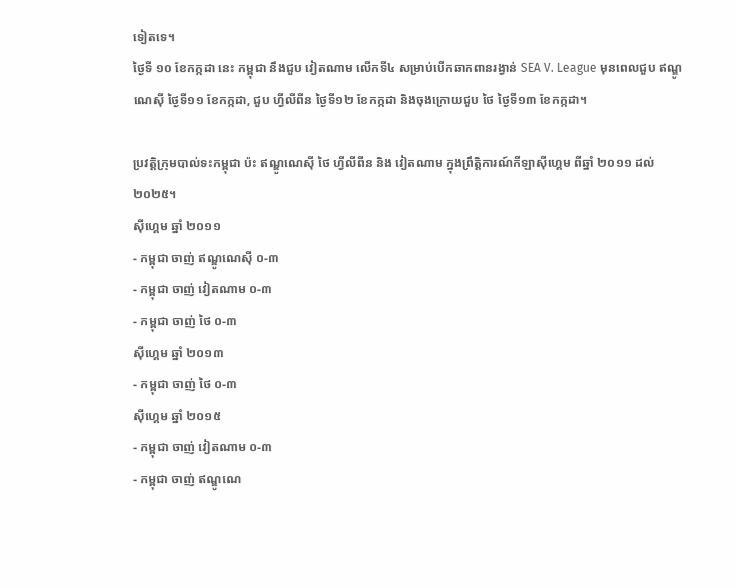ទៀតទេ។
ថ្ងៃទី ១០ ខែកក្កដា នេះ កម្ពុជា នឹងជួប វៀតណាម លើកទី៤ សម្រាប់បើកឆាកពានរង្វាន់ SEA V. League មុនពេលជួប ឥណ្ឌូណេស៊ី ថ្ងៃទី១១ ខែកក្កដា, ជួប ហ្វីលីពីន ថ្ងៃទី១២ ខែកក្កដា និងចុងក្រោយជួប ថៃ ថ្ងៃទី១៣ ខែកក្កដា។

ប្រវត្តិក្រុមបាល់ទះកម្ពុជា ប៉ះ ឥណ្ឌូណេស៊ី ថៃ ហ្វីលីពីន និង វៀតណាម ក្នុងព្រឹត្តិការណ៍កីឡាស៊ីហ្គេម ពីឆ្នាំ ២០១១ ដល់ ២០២៥។
ស៊ីហ្គេម ឆ្នាំ ២០១១
- កម្ពុជា ចាញ់ ឥណ្ឌូណេស៊ី ០-៣
- កម្ពុជា ចាញ់ វៀតណាម ០-៣
- កម្ពុជា ចាញ់ ថៃ ០-៣
ស៊ីហ្គេម ឆ្នាំ ២០១៣
- កម្ពុជា ចាញ់ ថៃ ០-៣
ស៊ីហ្គេម ឆ្នាំ ២០១៥
- កម្ពុជា ចាញ់ វៀតណាម ០-៣
- កម្ពុជា ចាញ់ ឥណ្ឌូណេ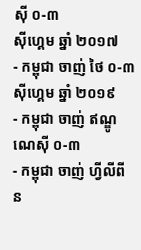ស៊ី ០-៣
ស៊ីហ្គេម ឆ្នាំ ២០១៧
- កម្ពុជា ចាញ់ ថៃ ០-៣
ស៊ីហ្គេម ឆ្នាំ ២០១៩
- កម្ពុជា ចាញ់ ឥណ្ឌូណេស៊ី ០-៣
- កម្ពុជា ចាញ់ ហ្វីលីពីន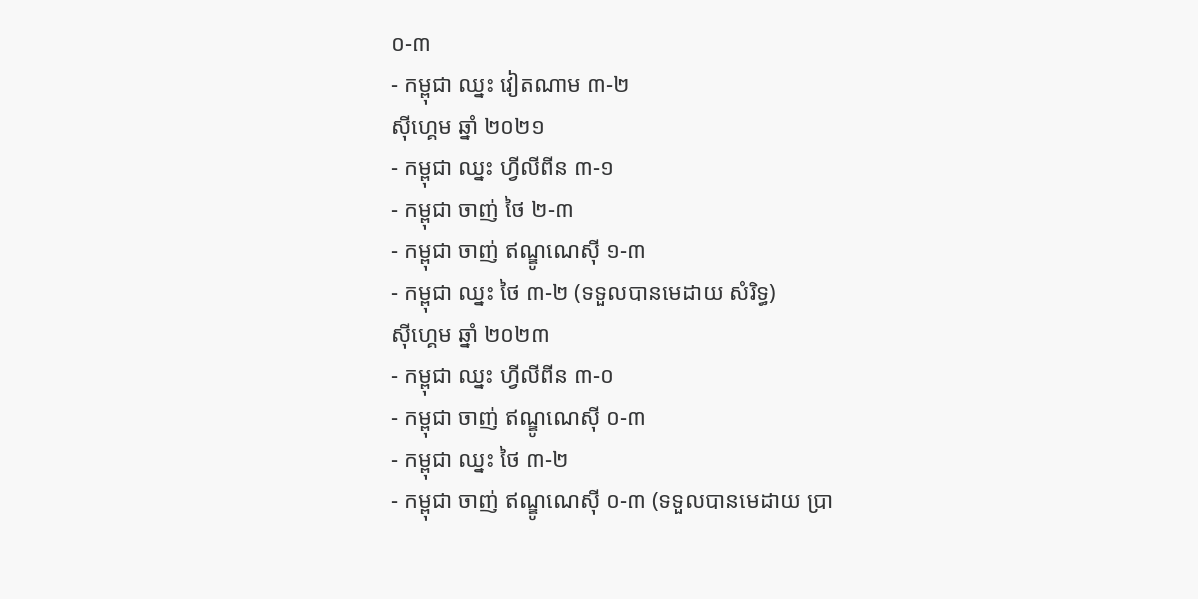០-៣
- កម្ពុជា ឈ្នះ វៀតណាម ៣-២
ស៊ីហ្គេម ឆ្នាំ ២០២១
- កម្ពុជា ឈ្នះ ហ្វីលីពីន ៣-១
- កម្ពុជា ចាញ់ ថៃ ២-៣
- កម្ពុជា ចាញ់ ឥណ្ឌូណេស៊ី ១-៣
- កម្ពុជា ឈ្នះ ថៃ ៣-២ (ទទួលបានមេដាយ សំរិទ្ធ)
ស៊ីហ្គេម ឆ្នាំ ២០២៣
- កម្ពុជា ឈ្នះ ហ្វីលីពីន ៣-០
- កម្ពុជា ចាញ់ ឥណ្ឌូណេស៊ី ០-៣
- កម្ពុជា ឈ្នះ ថៃ ៣-២
- កម្ពុជា ចាញ់ ឥណ្ឌូណេស៊ី ០-៣ (ទទួលបានមេដាយ ប្រា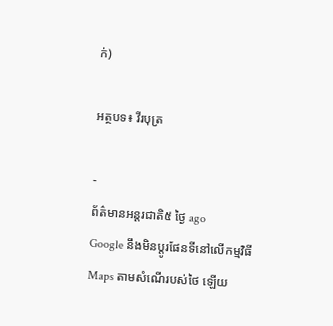ក់)

អត្ថបទ៖ វីរបុត្រ

-
ព័ត៌មានអន្ដរជាតិ៥ ថ្ងៃ ago
Google នឹងមិនប្តូរផែនទីនៅលើកម្មវិធី Maps តាមសំណើរបស់ថៃ ឡើយ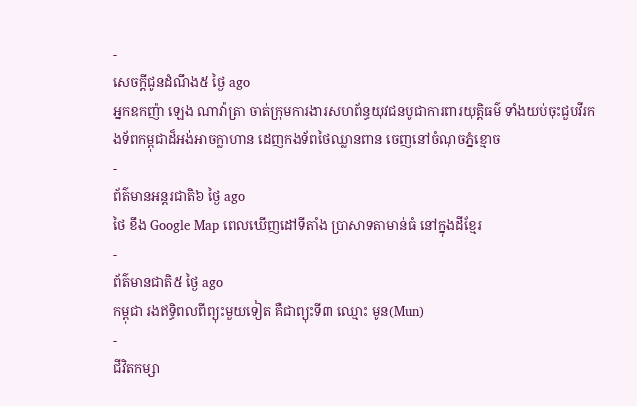-
សេចក្ដីជូនដំណឹង៥ ថ្ងៃ ago
អ្នកឧកញ៉ា ឡេង ណាវ៉ាត្រា ចាត់ក្រុមការងារសហព័ន្ធយុវជនបូជាការពារយុត្តិធម៌ ទាំងយប់ចុះជួបវីរកងទ័ពកម្ពុជាដ៏អង់អាចក្លាហាន ដេញកងទ័ពថៃឈ្លានពាន ចេញនៅចំណុចភ្នំខ្មោច
-
ព័ត៌មានអន្ដរជាតិ៦ ថ្ងៃ ago
ថៃ ខឹង Google Map ពេលឃើញដៅទីតាំង ប្រាសាទតាមាន់ធំ នៅក្នុងដីខ្មែរ
-
ព័ត៌មានជាតិ៥ ថ្ងៃ ago
កម្ពុជា រងឥទ្ធិពលពីព្យុះមួយទៀត គឺជាព្យុះទី៣ ឈ្មោះ មូន(Mun)
-
ជីវិតកម្សា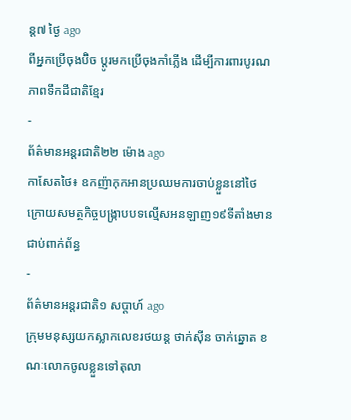ន្ដ៧ ថ្ងៃ ago
ពីអ្នកប្រើចុងប៊ិច ប្តូរមកប្រើចុងកាំភ្លើង ដើម្បីការពារបូរណភាពទឹកដីជាតិខ្មែរ
-
ព័ត៌មានអន្ដរជាតិ២២ ម៉ោង ago
កាសែតថៃ៖ ឧកញ៉ាកុកអានប្រឈមការចាប់ខ្លួននៅថៃ ក្រោយសមត្ថកិច្ចបង្ក្រាបបទល្មើសអនឡាញ១៩ទីតាំងមានជាប់ពាក់ព័ន្ធ
-
ព័ត៌មានអន្ដរជាតិ១ សប្តាហ៍ ago
ក្រុមមនុស្សយកស្លាកលេខរថយន្ត ថាក់ស៊ីន ចាក់ឆ្នោត ខណៈលោកចូលខ្លួនទៅតុលា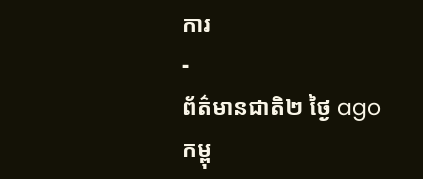ការ
-
ព័ត៌មានជាតិ២ ថ្ងៃ ago
កម្ពុ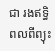ជា រងឥទ្ធិពលពីព្យុះ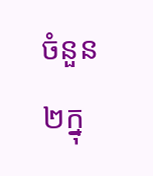ចំនួន២ក្នុ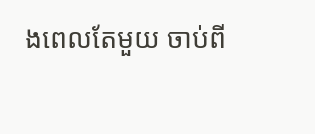ងពេលតែមួយ ចាប់ពី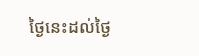ថ្ងៃនេះដល់ថ្ងៃ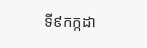ទី៩កក្កដា